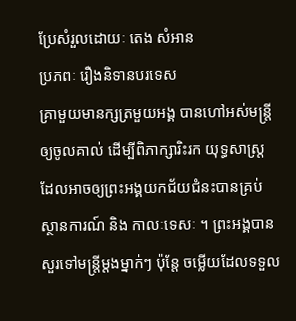ប្រែសំរួលដោយៈ តេង សំអាន
ប្រភពៈ រឿងនិទានបរទេស
គ្រាមួយមានក្សត្រមួយអង្គ បានហៅអស់មន្រ្តីឲ្យចូលគាល់ ដើម្បីពិភាក្សារិះរក យុទ្ធសាស្រ្ត ដែលអាចឲ្យព្រះអង្គយកជ័យជំនះបានគ្រប់ស្ថានការណ៍ និង កាលៈទេសៈ ។ ព្រះអង្គបានសួរទៅមន្ត្រីម្តងម្នាក់ៗ ប៉ុន្តែ ចម្លើយដែលទទួល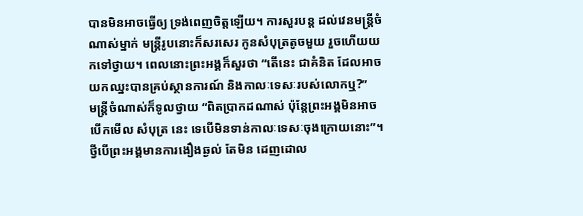បានមិនអាចធ្វើឲ្យ ទ្រង់ពេញចិត្តឡើយ។ ការសួរបន្ត ដល់វេនមន្រ្តីចំណាស់ម្នាក់ មន្រ្តីរូបនោះក៏សរសេរ កូនសំបុត្រតូចមួយ រួចហើយយកទៅថ្វាយ។ ពេលនោះព្រះអង្គក៏សួរថា “តើនេះ ជាគំនិត ដែលអាចយកឈ្នះបានគ្រប់ស្ថានការណ៍ និងកាលៈទេសៈរបស់លោកឬ?”
មន្រ្តីចំណាស់ក៏ទូលថ្វាយ “ពិតប្រាកដណាស់ ប៉ុន្តែព្រះអង្គមិនអាចបើកមើល សំបុត្រ នេះ ទេបើមិនទាន់កាលៈទេសៈចុងក្រោយនោះ”។ ថ្វីបើព្រះអង្គមានការងឿងឆ្ងល់ តែមិន ដេញដោល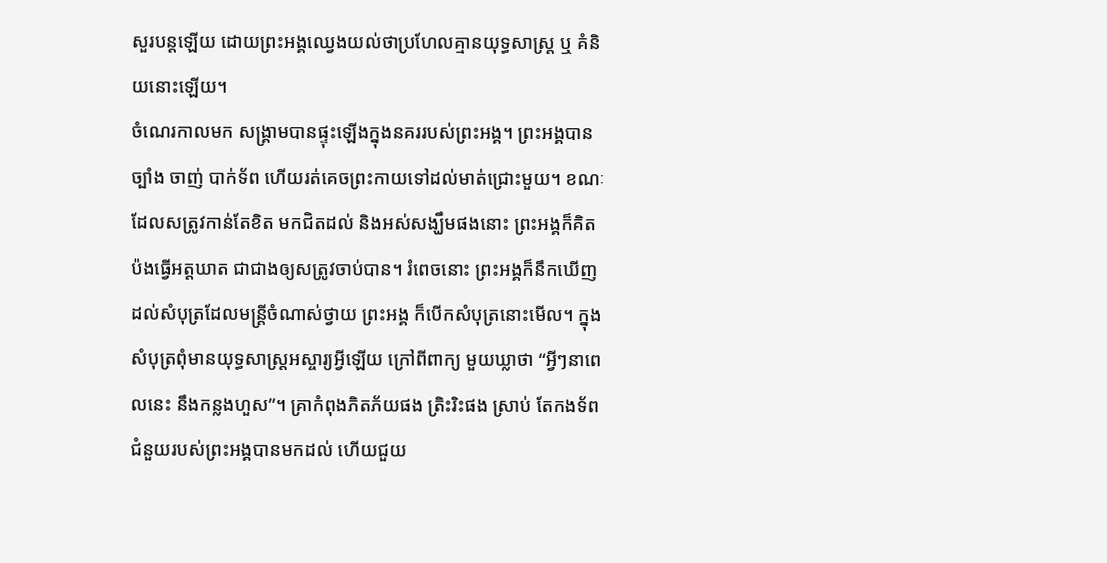សួរបន្តឡើយ ដោយព្រះអង្គឈ្វេងយល់ថាប្រហែលគ្មានយុទ្ធសាស្រ្ត ឬ គំនិយនោះឡើយ។
ចំណេរកាលមក សង្រ្គាមបានផ្ទុះឡើងក្នុងនគររបស់ព្រះអង្គ។ ព្រះអង្គបានច្បាំង ចាញ់ បាក់ទ័ព ហើយរត់គេចព្រះកាយទៅដល់មាត់ជ្រោះមួយ។ ខណៈដែលសត្រូវកាន់តែខិត មកជិតដល់ និងអស់សង្ឃឹមផងនោះ ព្រះអង្គក៏គិតប៉ងធ្វើអត្តឃាត ជាជាងឲ្យសត្រូវចាប់បាន។ រំពេចនោះ ព្រះអង្គក៏នឹកឃើញដល់សំបុត្រដែលមន្ត្រីចំណាស់ថ្វាយ ព្រះអង្គ ក៏បើកសំបុត្រនោះមើល។ ក្នុងសំបុត្រពុំមានយុទ្ធសាស្រ្តអស្ចារ្យអ្វីឡើយ ក្រៅពីពាក្យ មួយឃ្លាថា “អ្វីៗនាពេលនេះ នឹងកន្លងហួស”។ គ្រាកំពុងភិតភ័យផង ត្រិះរិះផង ស្រាប់ តែកងទ័ពជំនួយរបស់ព្រះអង្គបានមកដល់ ហើយជួយ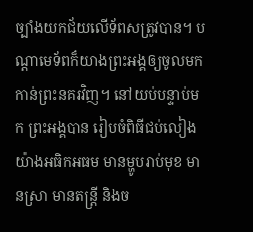ច្បាំងយកជ័យលើទ័ពសត្រូវបាន។ បណ្តាមេទ័ពក៏យាងព្រះអង្គឲ្យចូលមកកាន់ព្រះនគរវិញ។ នៅយប់បន្ទាប់មក ព្រះអង្គបាន រៀបចំពិធីជប់លៀងយ៉ាងអធិកអធម មានម្ហូបរាប់មុខ មានស្រា មានតន្រ្តី និងច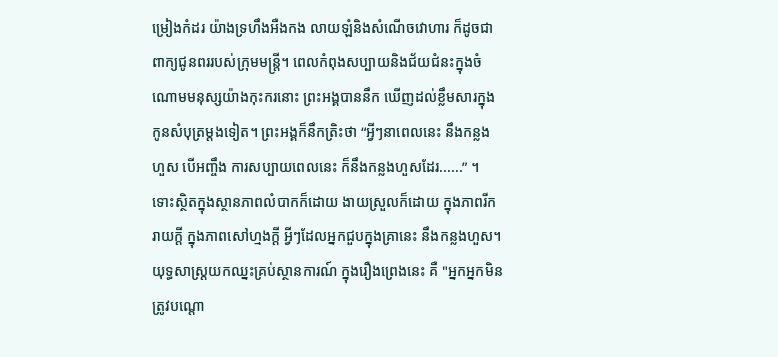ម្រៀងកំដរ យ៉ាងទ្រហឹងអឺងកង លាយឡំនិងសំណើចវោហារ ក៏ដូចជាពាក្យជូនពររបស់ក្រុមមន្រ្តី។ ពេលកំពុងសប្បាយនិងជ័យជំនះក្នុងចំណោមមនុស្សយ៉ាងកុះករនោះ ព្រះអង្គបាននឹក ឃើញដល់ខ្លឹមសារក្នុងកូនសំបុត្រម្តងទៀត។ ព្រះអង្គក៏នឹកត្រិះថា “អ្វីៗនាពេលនេះ នឹងកន្លងហួស បើអញ្ចឹង ការសប្បាយពេលនេះ ក៏នឹងកន្លងហួសដែរ......” ។
ទោះស្ថិតក្នុងស្ថានភាពលំបាកក៏ដោយ ងាយស្រួលក៏ដោយ ក្នុងភាពរីករាយក្តី ក្នុងភាពសៅហ្មងក្តី អ្វីៗដែលអ្នកជួបក្នុងគ្រានេះ នឹងកន្លងហួស។ យុទ្ធសាស្រ្តយកឈ្នះគ្រប់ស្ថានការណ៍ ក្នុងរឿងព្រេងនេះ គឺ "អ្នកអ្នកមិនត្រូវបណ្តោ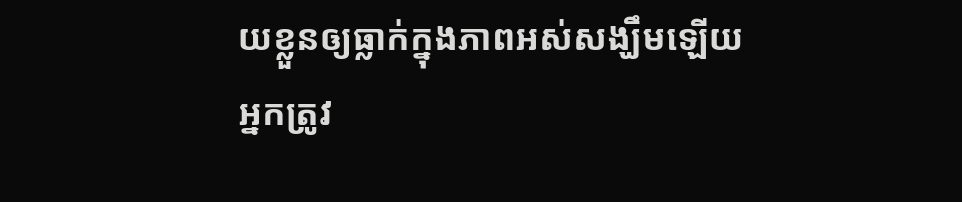យខ្លួនឲ្យធ្លាក់ក្នុងភាពអស់សង្ឃឹមឡើយ អ្នកត្រូវ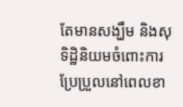តែមានសង្ឃឹម និងសុទិដ្ឋិនិយមចំពោះការប្រែប្រួលនៅពេលខា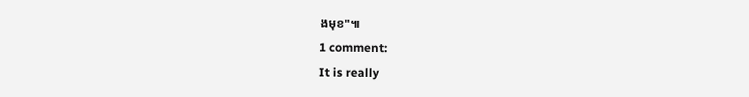ងមុខ"៕
1 comment:
It is really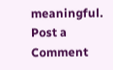meaningful.
Post a Comment